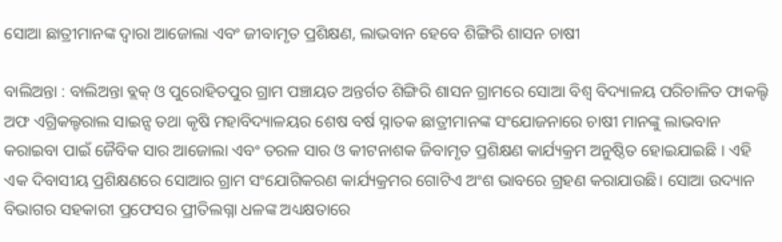ସୋଆ ଛାତ୍ରୀମାନଙ୍କ ଦ୍ବାରା ଆଜୋଲା ଏବଂ ଜୀବାମୃତ ପ୍ରଶିକ୍ଷଣ, ଲାଭବାନ ହେବେ ଶିଙ୍ଗିରି ଶାସନ ଚାଷୀ

ବାଲିଅନ୍ତା : ବାଲିଅନ୍ତା ବ୍ଲକ୍ ଓ ପୁରୋହିତପୁର ଗ୍ରାମ ପଞ୍ଚାୟତ ଅନ୍ତର୍ଗତ ଶିଙ୍ଗିରି ଶାସନ ଗ୍ରାମରେ ସୋଆ ବିଶ୍ବ ବିଦ୍ୟାଳୟ ପରିଚାଳିତ ଫାକଲ୍ଟି ଅଫ ଏଗ୍ରିକଲ୍ଚରାଲ ସାଇନ୍ସ ତଥା କୃଷି ମହାବିଦ୍ୟାଳୟର ଶେଷ ବର୍ଷ ସ୍ନାତକ ଛାତ୍ରୀମାନଙ୍କ ସଂଯୋଜନାରେ ଚାଷୀ ମାନଙ୍କୁ ଲାଭବାନ କରାଇବା ପାଇଁ ଜୈବିକ ସାର ଆଜୋଲା ଏବଂ ତରଳ ସାର ଓ କୀଟନାଶକ ଜିବାମୃତ ପ୍ରଶିକ୍ଷଣ କାର୍ଯ୍ୟକ୍ରମ ଅନୁଷ୍ଠିତ ହୋଇଯାଇଛି । ଏହି ଏକ ଦିବାସୀୟ ପ୍ରଶିକ୍ଷଣରେ ସୋଆର ଗ୍ରାମ ସଂଯୋଗିକରଣ କାର୍ଯ୍ୟକ୍ରମର ଗୋଟିଏ ଅଂଶ ଭାବରେ ଗ୍ରହଣ କରାଯାଉଛି। ସୋଆ ଉଦ୍ୟାନ ବିଭାଗର ସହକାରୀ ପ୍ରଫେସର ପ୍ରୀତିଲଗ୍ନା ଧଳଙ୍କ ଅଧ୍ୟକ୍ଷତାରେ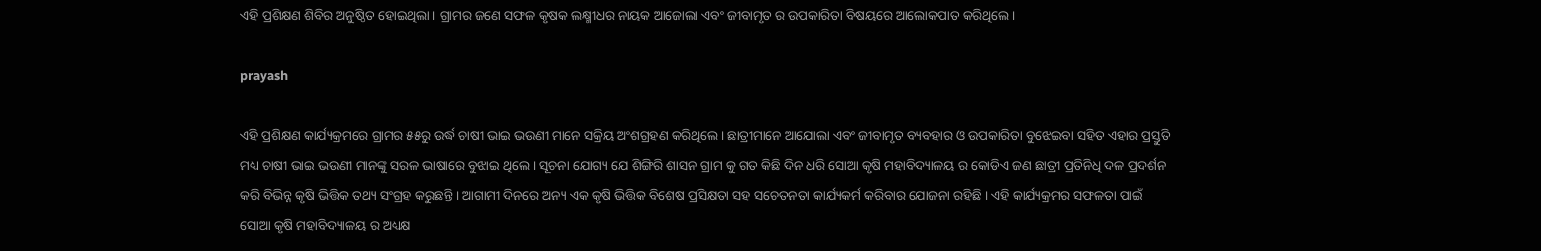ଏହି ପ୍ରଶିକ୍ଷଣ ଶିବିର ଅନୁଷ୍ଠିତ ହୋଇଥିଲା। ଗ୍ରାମର ଜଣେ ସଫଳ କୃଷକ ଲକ୍ଷ୍ମୀଧର ନାୟକ ଆଜୋଲା ଏବଂ ଜୀବାମୃତ ର ଉପକାରିତା ବିଷୟରେ ଆଲୋକପାତ କରିଥିଲେ।

prayash

ଏହି ପ୍ରଶିକ୍ଷଣ କାର୍ଯ୍ୟକ୍ରମରେ ଗ୍ରାମର ୫୫ରୁ ଉର୍ଦ୍ଧ ଚାଷୀ ଭାଇ ଭଉଣୀ ମାନେ ସକ୍ରିୟ ଅଂଶଗ୍ରହଣ କରିଥିଲେ। ଛାତ୍ରୀମାନେ ଆଯୋଲା ଏବଂ ଜୀବାମୃତ ବ୍ୟବହାର ଓ ଉପକାରିତା ବୁଝେଇବା ସହିତ ଏହାର ପ୍ରସ୍ତୁତି ମଧ୍ୟ ଚାଷୀ ଭାଇ ଭଉଣୀ ମାନଙ୍କୁ ସରଳ ଭାଷାରେ ବୁଝାଇ ଥିଲେ । ସୂଚନା ଯୋଗ୍ୟ ଯେ ଶିଙ୍ଗିରି ଶାସନ ଗ୍ରାମ କୁ ଗତ କିଛି ଦିନ ଧରି ସୋଆ କୃଷି ମହାବିଦ୍ୟାଳୟ ର କୋଡିଏ ଜଣ ଛାତ୍ରୀ ପ୍ରତିନିଧି ଦଳ ପ୍ରଦର୍ଶନ କରି ବିଭିନ୍ନ କୃଷି ଭିତ୍ତିକ ତଥ୍ୟ ସଂଗ୍ରହ କରୁଛନ୍ତି । ଆଗାମୀ ଦିନରେ ଅନ୍ୟ ଏକ କୃଷି ଭିତ୍ତିକ ବିଶେଷ ପ୍ରସିକ୍ଷତା ସହ ସଚେତନତା କାର୍ଯ୍ୟକର୍ମ କରିବାର ଯୋଜନା ରହିଛି । ଏହି କାର୍ଯ୍ୟକ୍ରମର ସଫଳତା ପାଇଁ ସୋଆ କୃଷି ମହାବିଦ୍ୟାଳୟ ର ଅଧ୍ୟକ୍ଷ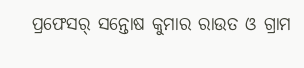ପ୍ରଫେସର୍ ସନ୍ତୋଷ କୁମାର ରାଉତ ଓ ଗ୍ରାମ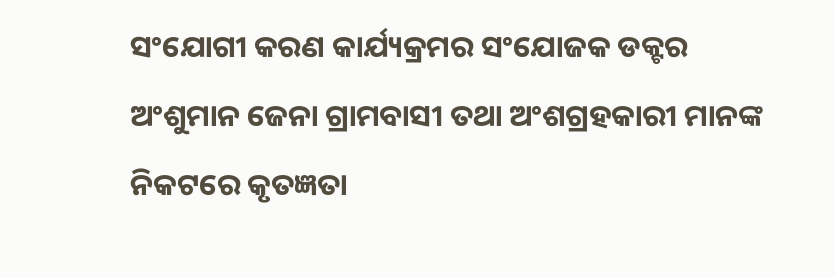ସଂଯୋଗୀ କରଣ କାର୍ଯ୍ୟକ୍ରମର ସଂଯୋଜକ ଡକ୍ଟର ଅଂଶୁମାନ ଜେନା ଗ୍ରାମବାସୀ ତଥା ଅଂଶଗ୍ରହକାରୀ ମାନଙ୍କ ନିକଟରେ କୃତଜ୍ଞତା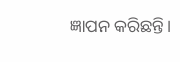ଜ୍ଞାପନ କରିଛନ୍ତି।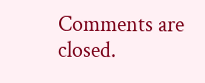Comments are closed.